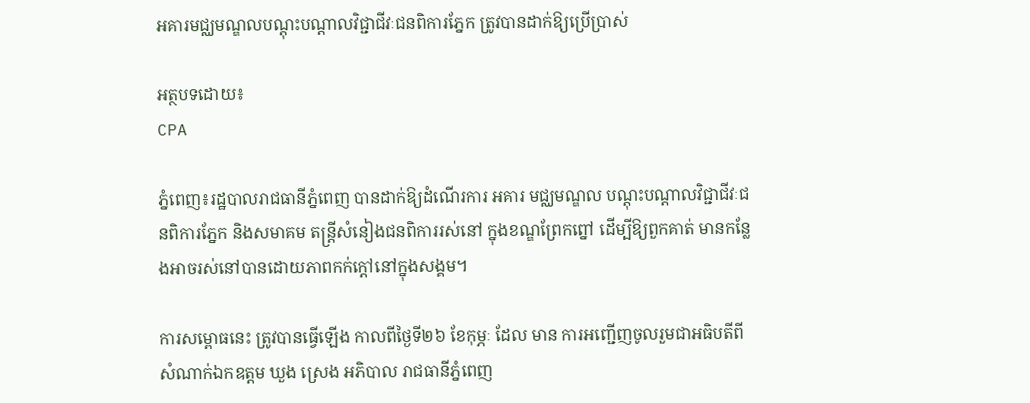អគារមជ្ឈមណ្ឌលបណ្តុះបណ្តាលវិជ្ជាជីវៈជនពិការភ្នែក ត្រូវបានដាក់ឱ្យប្រើប្រាស់

អត្ថបទដោយ៖
CPA

ភ្នំពេញ៖រដ្ឋបាលរាជធានីភ្នំពេញ បានដាក់ឱ្យដំណើរការ អគារ មជ្ឈមណ្ឌល បណ្តុះបណ្តាលវិជ្ជាជីវៈជនពិការភ្នែក និងសមាគម តន្រ្តីសំនៀងជនពិការរស់នៅ ក្នុងខណ្ឌព្រែកព្នៅ ដើម្បីឱ្យពួកគាត់ មានកន្លែងអាចរស់នៅបានដោយភាពកក់ក្ដៅនៅក្នុងសង្គម។

ការសម្ពោធនេះ ត្រូវបានធ្វើឡើង កាលពីថ្ងៃទី២៦ ខែកុម្ភៈ ដែល មាន ការអញ្ជើញចូលរួមជាអធិបតីពីសំណាក់ឯកឧត្តម ឃួង ស្រេង អភិបាល រាជធានីភ្នំពេញ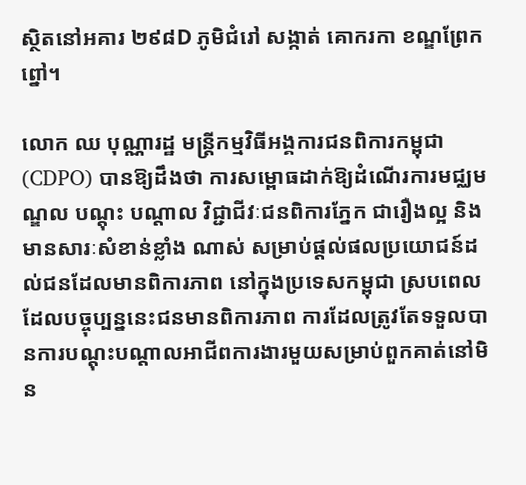ស្ថិតនៅអគារ ២៩៨D ភូមិជំរៅ សង្កាត់ គោករកា ខណ្ឌព្រែកព្នៅ។

លោក ឈ បុណ្ណារដ្ឋ មន្ត្រីកម្មវិធីអង្គការជនពិការកម្ពុជា (CDPO) បានឱ្យដឹងថា ការសម្ពោធដាក់ឱ្យដំណើរការមជ្ឈមណ្ឌល បណ្តុះ បណ្តាល វិជ្ជាជីវៈជនពិការភ្នែក ជារឿងល្អ និងមានសារៈសំខាន់ខ្លាំង ណាស់ សម្រាប់ផ្ដល់ផលប្រយោជន៍ដល់ជនដែលមានពិការភាព នៅក្នុងប្រទេសកម្ពុជា ស្របពេលដែលបច្ចុប្បន្ននេះជនមានពិការភាព ការដែលត្រូវតែទទួលបានការបណ្ដុះបណ្ដាលអាជីពការងារមួយសម្រាប់ពួកគាត់នៅមិន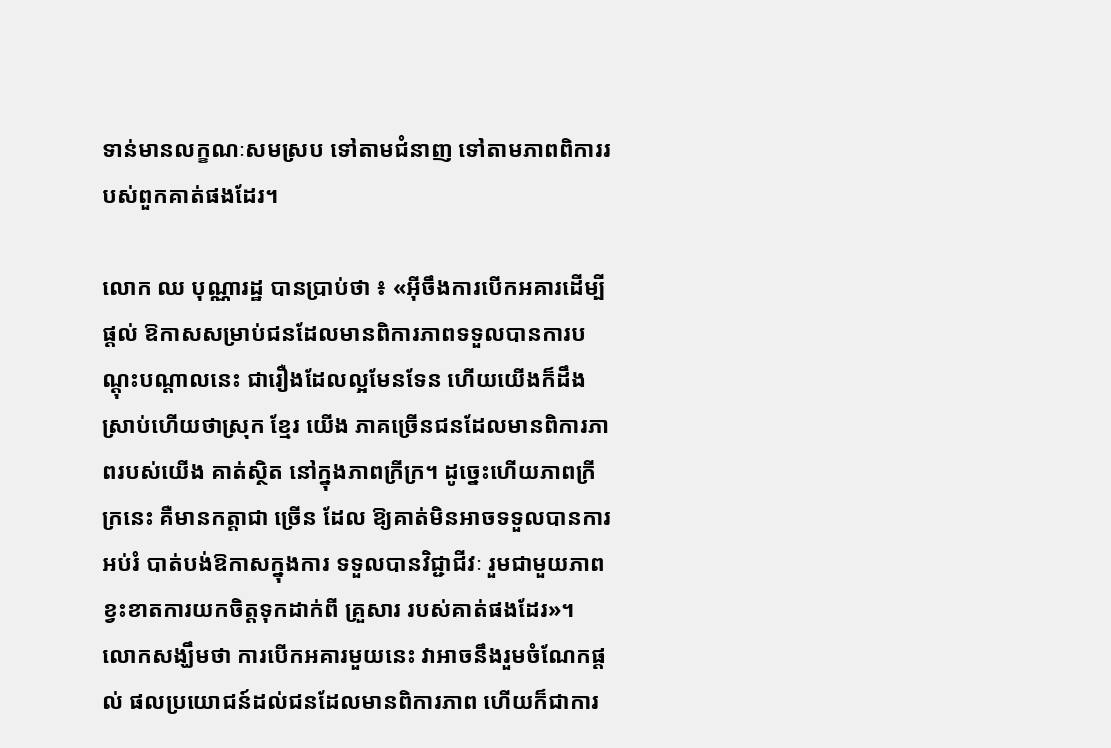ទាន់មានលក្ខណៈសមស្រប ទៅតាមជំនាញ ទៅតាមភាពពិការរបស់ពួកគាត់ផងដែរ។

លោក ឈ បុណ្ណារដ្ឋ បានប្រាប់ថា ៖ «អ៊ីចឹងការបើកអគារដើម្បីផ្ដល់ ឱកាសសម្រាប់ជនដែលមានពិការភាពទទួលបានការបណ្ដុះបណ្ដាលនេះ ជារឿងដែលល្អមែនទែន ហើយយើងក៏ដឹងស្រាប់ហើយថាស្រុក ខ្មែរ យើង ភាគច្រើនជនដែលមានពិការភាពរបស់យើង គាត់ស្ថិត នៅក្នុងភាពក្រីក្រ។ ដូច្នេះហើយភាពក្រីក្រនេះ គឺមានកត្តាជា ច្រើន ដែល ឱ្យគាត់មិនអាចទទួលបានការអប់រំ បាត់បង់ឱកាសក្នុងការ ទទួលបានវិជ្ជាជីវៈ រួមជាមួយភាពខ្វះខាតការយកចិត្តទុកដាក់ពី គ្រួសារ របស់គាត់ផងដែរ»។
លោកសង្ឃឹមថា ការបើកអគារមួយនេះ វាអាចនឹងរួមចំណែកផ្ដល់ ផលប្រយោជន៍ដល់ជនដែលមានពិការភាព ហើយក៏ជាការ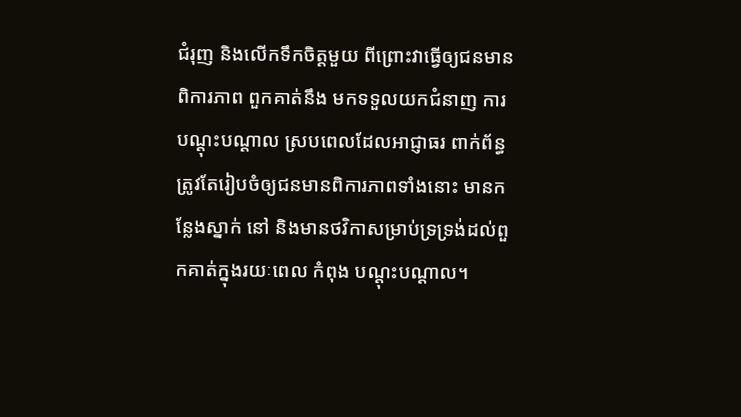ជំរុញ និងលើកទឹកចិត្តមួយ ពីព្រោះវាធ្វើឲ្យជនមានពិការភាព ពួកគាត់នឹង មកទទួលយកជំនាញ ការបណ្ដុះបណ្ដាល ស្របពេលដែលអាជ្ញាធរ ពាក់ព័ន្ធត្រូវតែរៀបចំឲ្យជនមានពិការភាពទាំងនោះ មានកន្លែងស្នាក់ នៅ និងមានថវិកាសម្រាប់ទ្រទ្រង់ដល់ពួកគាត់ក្នុងរយៈពេល កំពុង បណ្ដុះបណ្ដាល។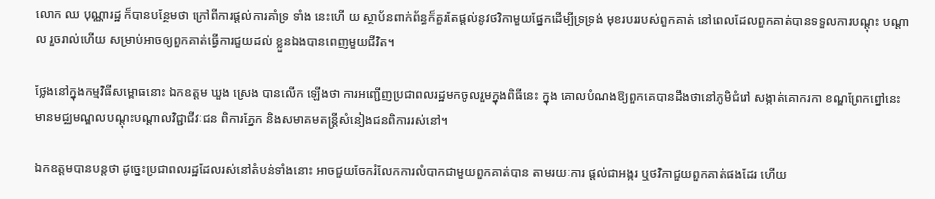លោក ឈ បុណ្ណារដ្ឋ ក៏បានបន្ថែមថា ក្រៅពីការផ្ដល់ការគាំទ្រ ទាំង នេះហើ យ ស្ថាប័នពាក់ព័ន្ធក៏គួរតែផ្ដល់នូវថវិកាមួយផ្នែកដើម្បីទ្រទ្រង់ មុខរបររបស់ពួកគាត់ នៅពេលដែលពួកគាត់បានទទួលការបណ្ដុះ បណ្ដាល រួចរាល់ហើយ សម្រាប់អាចឲ្យពួកគាត់ធ្វើការជួយដល់ ខ្លួនឯងបានពេញមួយជីវិត។

ថ្លែងនៅក្នុងកម្មវិធីសម្ពោធនោះ ឯកឧត្តម ឃួង ស្រេង បានលើក ឡើងថា ការអញ្ជើញប្រជាពលរដ្ឋមកចូលរួមក្នុងពិធីនេះ ក្នុង គោលបំណងឱ្យពួកគេបានដឹងថានៅភូមិជំរៅ សង្កាត់គោករកា ខណ្ឌព្រែកព្នៅនេះ មានមជ្ឈមណ្ឌលបណ្តុះបណ្តាលវិជ្ជាជីវៈជន ពិការភ្នែក និងសមាគមតន្រ្តីសំនៀងជនពិការរស់នៅ។

ឯកឧត្តមបានបន្តថា ដូច្នេះប្រជាពលរដ្ឋដែលរស់នៅតំបន់ទាំងនោះ អាចជួយចែករំលែកការលំបាកជាមួយពួកគាត់បាន តាមរយៈការ ផ្តល់ជាអង្ករ ឬថវិកាជួយពួកគាត់ផងដែរ ហើយ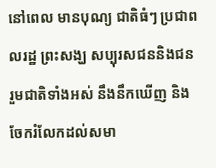នៅពេល មានបុណ្យ ជាតិធំៗ ប្រជាពលរដ្ឋ ព្រះសង្ឃ សប្បុរសជននិងជនរួមជាតិទាំងអស់ នឹងនឹកឃើញ និងចែករំលែកដល់សមា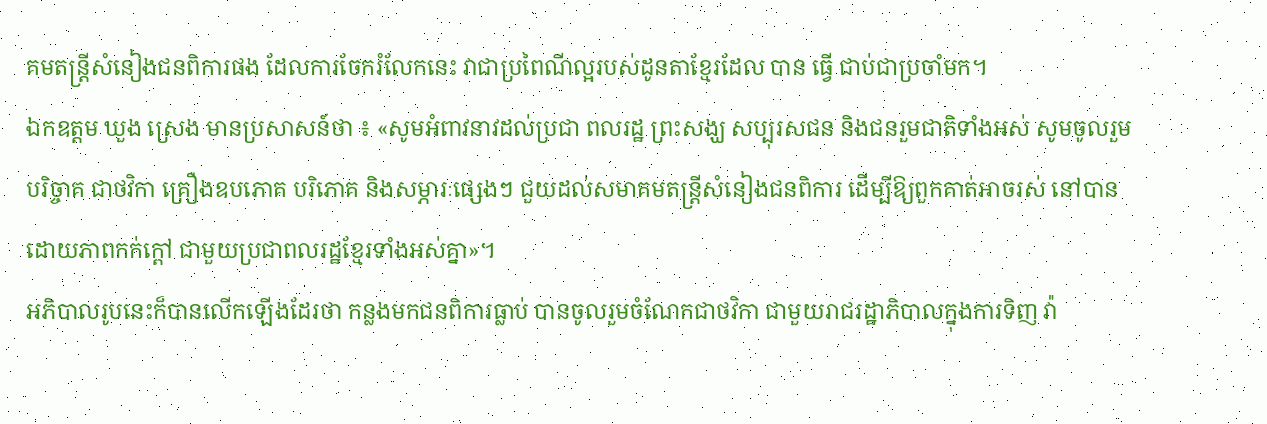គមតន្រ្តីសំនៀងជនពិការផង ដែលការចែករំលែកនេះ វាជាប្រពៃណីល្អរបស់ដូនតាខ្មែរដែល បាន ធ្វើ ជាប់ជាប្រចាំមក។
ឯកឧត្តម ឃួង ស្រេង មានប្រសាសន៍ថា ៖ «សូមអំពាវនាវដល់ប្រជា ពលរដ្ឋ ព្រះសង្ឃ សប្បុរសជន និងជនរួមជាតិទាំងអស់ សូមចូលរួម បរិច្ចាគ ជាថវិកា គ្រឿងឧបភោគ បរិភោគ និងសម្ភារៈផ្សេងៗ ជួយដល់សមាគមតន្រ្តីសំនៀងជនពិការ ដើម្បីឱ្យពួកគាត់អាចរស់ នៅបានដោយភាពកក់ក្តៅ ជាមួយប្រជាពលរដ្ឋខ្មែរទាំងអស់គ្នា»។
អភិបាលរូបនេះក៏បានលើកឡើងដែរថា កន្លងមកជនពិការធ្លាប់ បានចូលរួមចំណែកជាថវិកា ជាមួយរាជរដ្ឋាភិបាលក្នុងការទិញ វ៉ា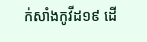ក់សាំងកូវីដ១៩ ដើ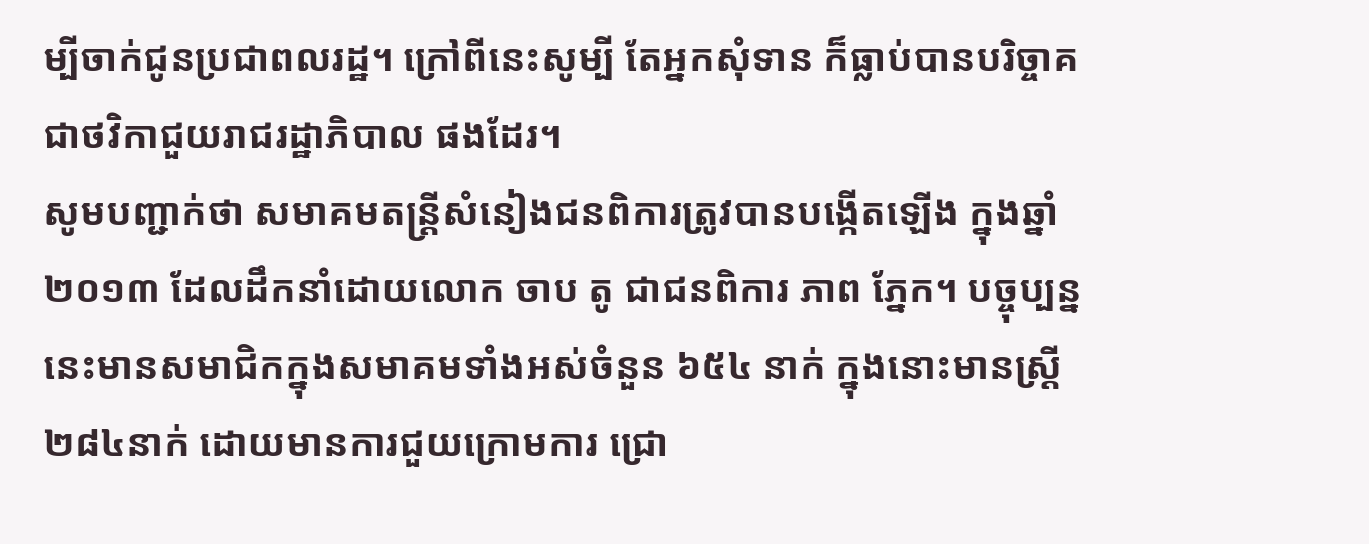ម្បីចាក់ជូនប្រជាពលរដ្ឋ។ ក្រៅពីនេះសូម្បី តែអ្នកសុំទាន ក៏ធ្លាប់បានបរិច្ចាគជាថវិកាជួយរាជរដ្ឋាភិបាល ផងដែរ។
សូមបញ្ជាក់ថា សមាគមតន្ត្រីសំនៀងជនពិការត្រូវបានបង្កើតឡើង ក្នុងឆ្នាំ២០១៣ ដែលដឹកនាំដោយលោក ចាប តូ ជាជនពិការ ភាព ភ្នែក។ បច្ចុប្បន្ននេះមានសមាជិកក្នុងសមាគមទាំងអស់ចំនួន ៦៥៤ នាក់ ក្នុងនោះមានស្ត្រី ២៨៤នាក់ ដោយមានការជួយក្រោមការ ជ្រោ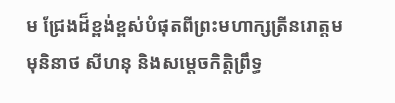ម ជ្រែងដ៏ខ្ពង់ខ្ពស់បំផុតពីព្រះមហាក្សត្រីនរោត្តម មុនិនាថ សីហនុ និងសម្ដេចកិត្តិព្រឹទ្ធ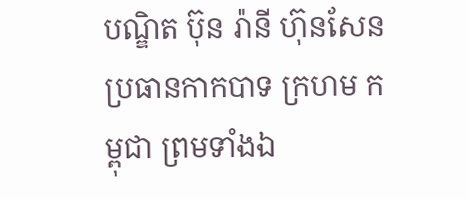បណ្ឌិត ប៊ុន រ៉ានី ហ៊ុនសែន ប្រធានកាកបាទ ក្រហម កម្ពុជា ព្រមទាំងឯ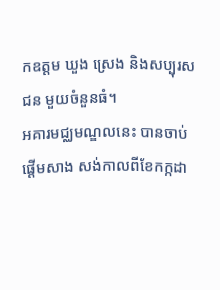កឧត្តម ឃួង ស្រេង និងសប្បុរសជន មួយចំនួនធំ។
អគារមជ្ឈមណ្ឌលនេះ បានចាប់ផ្តើមសាង សង់កាលពីខែកក្កដា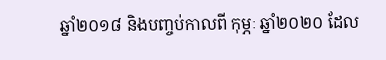ឆ្នាំ២០១៨ និងបញ្ចប់កាលពី កុម្ភៈ ឆ្នាំ២០២០ ដែល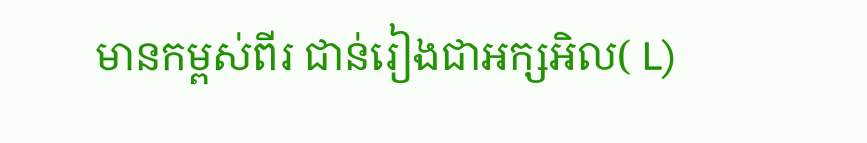មានកម្ពស់ពីរ ជាន់រៀងជាអក្សអិល( L)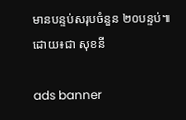មានបន្ទប់សរុបចំនួន ២០បន្ទប់៕
ដោយ៖ជា សុខនី

ads banner